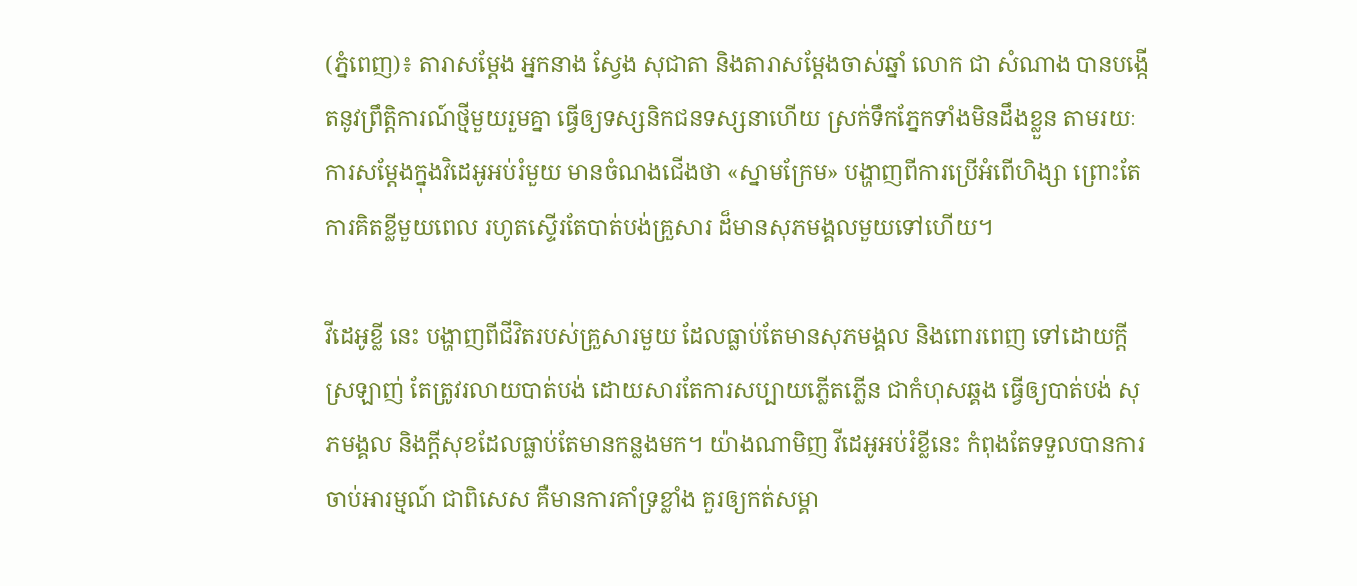(ភ្នំពេញ)៖ តារាសម្ដែង អ្នកនាង ស្វែង សុជាតា និងតារាសម្ដែងចាស់ឆ្នាំ លោក ជា សំណាង បានបង្កើតនូវព្រឹត្តិការណ៍ថ្មីមួយរួមគ្នា ធ្វើឲ្យទស្សនិកជនទស្សនាហើយ ស្រក់ទឹកភ្នែកទាំងមិនដឹងខ្លួន តាមរយៈការសម្ដែងក្នុងវិដេអូអប់រំមួយ មានចំណងជើងថា «ស្នាមក្រែម» បង្ហាញពីការប្រើអំពើហិង្សា ព្រោះតែការគិតខ្លីមួយពេល រហូតស្ទើរតែបាត់បង់គ្រួសារ ដ៏មានសុភមង្គលមួយទៅហើយ។

វីដេអូខ្លី នេះ បង្ហាញពីជីវិតរបស់គ្រួសារមួយ ដែលធ្លាប់តែមានសុភមង្គល និងពោរពេញ ទៅដោយក្ដីស្រឡាញ់ តែត្រូវរលាយបាត់បង់ ដោយសារតែការសប្បាយភ្លើតភ្លើន ជាកំហុសឆ្គង ធ្វើឲ្យបាត់បង់ សុភមង្គល និងក្ដីសុខដែលធ្លាប់តែមានកន្លងមក។ យ៉ាងណាមិញ វីដេអូអប់រំខ្លីនេះ កំពុងតែទទួលបានការចាប់អារម្មណ៍ ជាពិសេស គឺមានការគាំទ្រខ្លាំង គួរឲ្យកត់សម្គា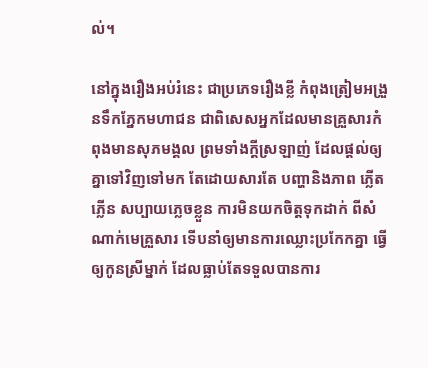ល់។

នៅក្នុងរឿងអប់រំនេះ ជាប្រភេទរឿងខ្លី កំពុងត្រៀមអង្រួនទឹកភ្នែកមហាជន ជាពិសេសអ្នកដែលមានគ្រួសារកំពុងមានសុភមង្គល ព្រមទាំងក្ដីស្រឡាញ់ ដែលផ្ដល់ឲ្យគ្នាទៅវិញទៅមក តែដោយសារតែ បញ្ហានិងភាព ភ្លើតភ្លើន សប្បាយភ្លេចខ្លួន ការមិនយកចិត្តទុកដាក់ ពីសំណាក់មេគ្រួសារ ទើបនាំឲ្យមានការឈ្លោះប្រកែកគ្នា ធ្វើឲ្យកូនស្រីម្នាក់ ដែលធ្លាប់តែទទួលបានការ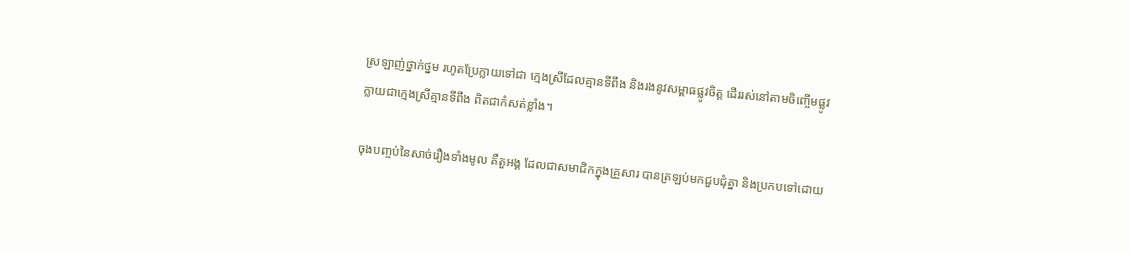ស្រឡាញ់ថ្នាក់ថ្នម រហូតប្រែក្លាយទៅជា ក្មេងស្រីដែលគ្មានទីពឹង និងរងនូវសម្ពាធផ្លូវចិត្ត ដើររស់នៅតាមចិញ្ចើមផ្លូវ ក្លាយជាក្មេងស្រីគ្មានទីពឹង ពិតជាកំសត់ខ្លាំង។

ចុងបញ្ចប់នៃសាច់រឿងទាំងមូល គឺតួអង្គ ដែលជាសមាជិកក្នុងគ្រួសារ បានត្រឡប់មកជួបជុំគ្នា និងប្រកបទៅដោយ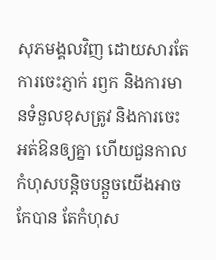សុភមង្គលវិញ ដោយសារតែការចេះភ្ញាក់ រឭក និងការមានទំនួលខុសត្រូវ និងការចេះអត់ឱនឲ្យគ្នា ហើយជួនកាលកំហុសបន្តិចបន្តួចយើងអាចកែបាន តែកំហុស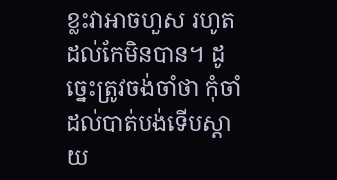ខ្លះវាអាចហួស រហូតដល់កែមិនបាន។ ដូច្នេះត្រូវចង់ចាំថា កុំចាំដល់បាត់បង់ទើបស្ដាយ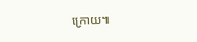ក្រោយ៕